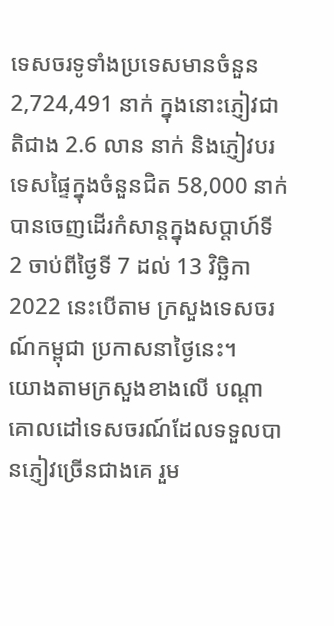ទេសចរទូទាំងប្រទេសមានចំនួន 2,724,491 នាក់ ក្នុងនោះភ្ញៀវជាតិជាង 2.6 លាន នាក់ និងភ្ញៀវបរទេសផ្ទៃក្នុងចំនួនជិត 58,000 នាក់ បានចេញដើរកំសាន្តក្នុងសប្ដាហ៍ទី 2 ចាប់ពីថ្ងៃទី 7 ដល់ 13 វិច្ឆិកា 2022 នេះបើតាម ក្រសួងទេសចរណ៍កម្ពុជា ប្រកាសនាថ្ងៃនេះ។
យោងតាមក្រសួងខាងលើ បណ្ដាគោលដៅទេសចរណ៍ដែលទទួលបានភ្ញៀវច្រើនជាងគេ រួម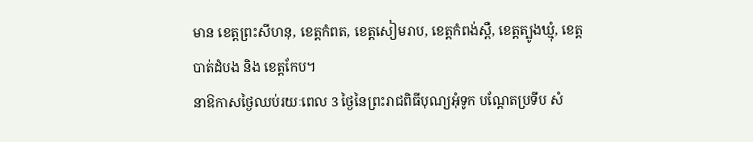មាន ខេត្តព្រះសីហនុ, ខេត្តកំពត, ខេត្តសៀមរាប, ខេត្តកំពង់ស្ពឺ, ខេត្តត្បូងឃ្មុំ, ខេត្តបាត់ដំបង និង ខេត្តកែប។
នាឱកាសថ្ងៃឈប់រយៈពេល 3 ថ្ងៃនៃព្រះរាជពិធីបុណ្យអុំទូក បណ្តែតប្រទីប សំ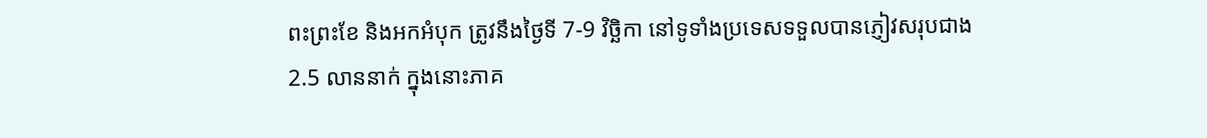ពះព្រះខែ និងអកអំបុក ត្រូវនឹងថ្ងៃទី 7-9 វិច្ឆិកា នៅទូទាំងប្រទេសទទួលបានភ្ញៀវសរុបជាង 2.5 លាននាក់ ក្នុងនោះភាគ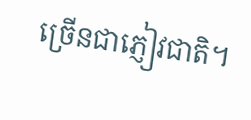ច្រើនជាភ្ញៀវជាតិ។